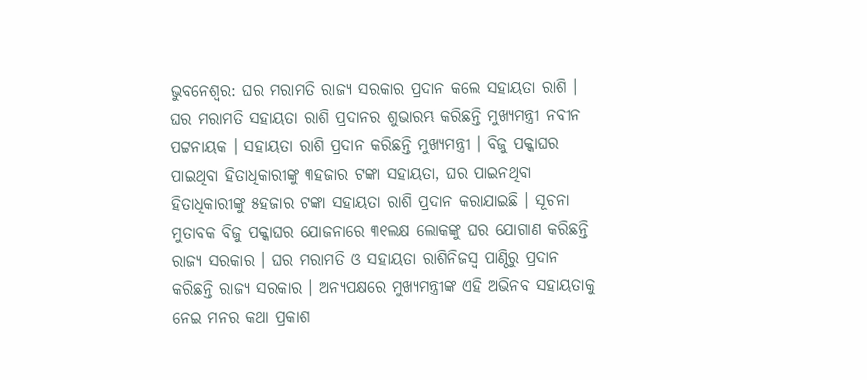ଭୁବନେଶ୍ୱର: ଘର ମରାମତି ରାଜ୍ୟ ସରକାର ପ୍ରଦାନ କଲେ ସହାୟତା ରାଶି । ଘର ମରାମତି ସହାୟତା ରାଶି ପ୍ରଦାନର ଶୁଭାରମ୍ଭ କରିଛନ୍ତି ମୁଖ୍ୟମନ୍ତ୍ରୀ ନବୀନ ପଟ୍ଟନାୟକ । ସହାୟତା ରାଶି ପ୍ରଦାନ କରିଛନ୍ତି ମୁଖ୍ୟମନ୍ତ୍ରୀ । ବିଜୁ ପକ୍କାଘର ପାଇଥିବା ହିତାଧିକାରୀଙ୍କୁ ୩ହଜାର ଟଙ୍କା ସହାୟତା, ଘର ପାଇନଥିବା ହିତାଧିକାରୀଙ୍କୁ ୫ହଜାର ଟଙ୍କା ସହାୟତା ରାଶି ପ୍ରଦାନ କରାଯାଇଛି । ସୂଚନା ମୁତାବକ ବିଜୁ ପକ୍କାଘର ଯୋଜନାରେ ୩୧ଲକ୍ଷ ଲୋକଙ୍କୁ ଘର ଯୋଗାଣ କରିଛନ୍ତି ରାଜ୍ୟ ସରକାର । ଘର ମରାମତି ଓ ସହାୟତା ରାଶିନିଜସ୍ୱ ପାଣ୍ଠିରୁ ପ୍ରଦାନ କରିଛନ୍ତି ରାଜ୍ୟ ସରକାର । ଅନ୍ୟପକ୍ଷରେ ମୁଖ୍ୟମନ୍ତ୍ରୀଙ୍କ ଏହି ଅଭିନବ ସହାୟତାକୁ ନେଇ ମନର କଥା ପ୍ରକାଶ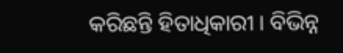କରିଛନ୍ତି ହିତାଧିକାରୀ । ବିଭିନ୍ନ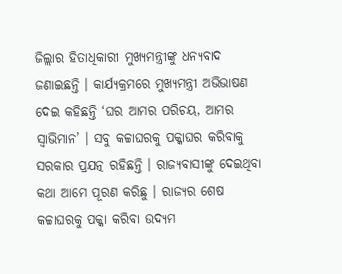ଜିଲ୍ଲାର ହିତାଧିକାରୀ ମୁଖ୍ୟମନ୍ତ୍ରୀଙ୍କୁ ଧନ୍ୟବାଦ ଜଣାଇଛନ୍ତି । କାର୍ଯ୍ୟକ୍ରମରେ ମୁଖ୍ୟମନ୍ତ୍ରୀ ଅଭିଭାଷଣ ଦେଇ କହିଛନ୍ତି ‘ଘର ଆମର ପରିଚୟ, ଆମର ସ୍ୱାଭିମାନ’ । ସବୁ କଚ୍ଚାଘରକୁ ପକ୍କାଘର କରିବାକୁ ସରକାର ପ୍ରଯତ୍ନ ରହିଛନ୍ତି । ରାଜ୍ୟବାସୀଙ୍କୁ ଦେଇଥିବା କଥା ଆମେ ପୂରଣ କରିଛୁ । ରାଜ୍ୟର ଶେଷ କଚ୍ଚାଘରକୁ ପକ୍କା କରିବା ଉଦ୍ୟମ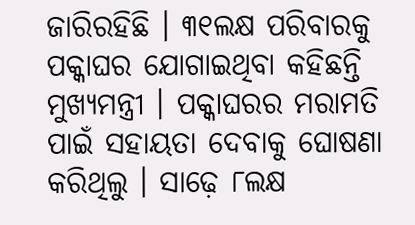ଜାରିରହିଛି । ୩୧ଲକ୍ଷ ପରିବାରକୁ ପକ୍କାଘର ଯୋଗାଇଥିବା କହିଛନ୍ତି ମୁଖ୍ୟମନ୍ତ୍ରୀ । ପକ୍କାଘରର ମରାମତି ପାଇଁ ସହାୟତା ଦେବାକୁ ଘୋଷଣା କରିଥିଲୁ । ସାଢ଼େ ୮ଲକ୍ଷ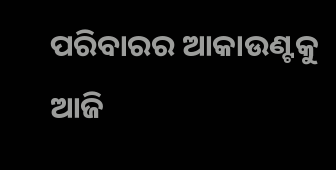ପରିବାରର ଆକାଉଣ୍ଟକୁ ଆଜି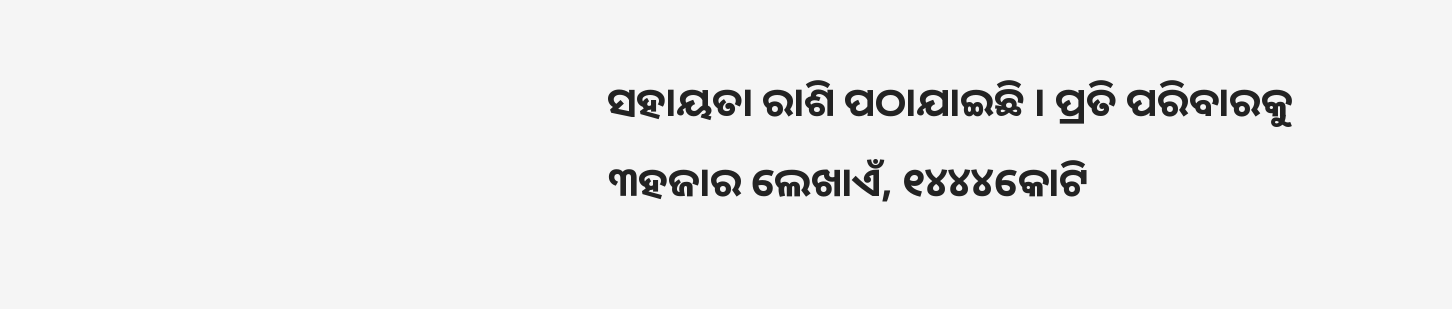ସହାୟତା ରାଶି ପଠାଯାଇଛି । ପ୍ରତି ପରିବାରକୁ ୩ହଜାର ଲେଖାଏଁ, ୧୪୪୪କୋଟି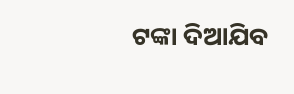ଟଙ୍କା ଦିଆଯିବ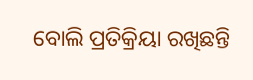ବୋଲି ପ୍ରତିକ୍ରିୟା ରଖିଛନ୍ତି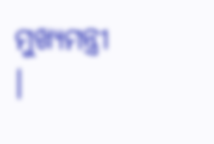ମୁଖ୍ୟମନ୍ତ୍ରୀ ।